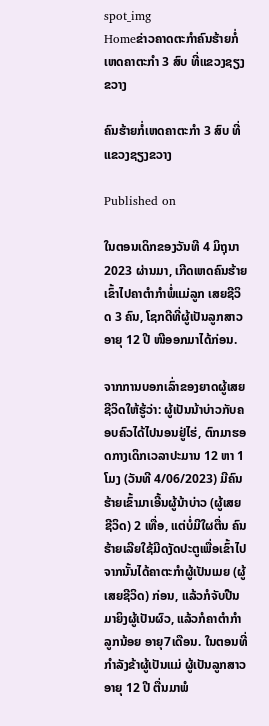spot_img
Homeຂ່າວຄາດຕະກຳຄົນຮ້າຍກໍ່ເຫດຄາຕະກຳ 3 ສົບ ທີ່ແຂວງຊຽງຂວາງ

ຄົນຮ້າຍກໍ່ເຫດຄາຕະກຳ 3 ສົບ ທີ່ແຂວງຊຽງຂວາງ

Published on

ໃນຕອນເດິກຂອງວັນທີ 4 ມິຖຸນາ 2023 ຜ່ານມາ, ເກີດເຫດຄົນຮ້າຍເຂົ້າໄປຄາຕຳກຳພໍ່ແມ່ລູກ ເສຍຊີວິດ 3 ຄົນ, ໂຊກດີທີ່ຜູ້ເປັນລູກສາວອາຍຸ 12 ປີ ໜີອອກມາໄດ້ກ່ອນ.

ຈາກການບອກເລົ່າຂອງຍາດຜູ້ເສຍຊີວິດໃຫ້ຮູ້ວ່າ: ຜູ້ເປັນນ້າບ່າວກັບຄອບຄົວໄດ້ໄປນອນຢູ່ໄຮ່, ຕົກມາຮອດກາງເດິກເວລາປະມານ 12 ຫາ 1 ໂມງ (ວັນທີ 4/06/2023) ມີຄົນຮ້າຍເຂົ້າມາເອີ້ນຜູ້ນ້າບ່າວ (ຜູ້ເສຍຊີວິດ) 2 ເທື່ອ, ແຕ່ບໍ່ມີໃຜຕື່ນ ຄົນຮ້າຍເລີຍໃຊ້ມີດງັດປະຕູເພື່ອເຂົ້າໄປ ຈາກນັ້ນໄດ້ຄາຕະກຳຜູ້ເປັນເມຍ (ຜູ້ເສຍຊີວິດ) ກ່ອນ, ແລ້ວກໍຈັບປືນມາຍິງຜູ້ເປັນຜົວ, ແລ້ວກໍຄາຕຳກຳລູກນ້ອຍ ອາຍຸ7ເດືອນ. ໃນຕອນທີ່ກຳລັງຂ້າຜູ້ເປັນແມ່ ຜູ້ເປັນລູກສາວອາຍຸ 12 ປີ ຕື່ນມາພໍ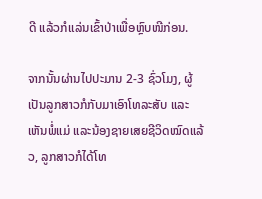ດີ ແລ້ວກໍເເລ່ນເຂົ້າປ່າເພື່ອຫຼົບໜີກ່ອນ.

ຈາກນັ້ນຜ່ານໄປປະມານ 2-3 ຊົ່ວໂມງ, ຜູ້ເປັນລູກສາວກໍກັບມາເອົາໂທລະສັບ ແລະເຫັນພໍ່ແມ່ ແລະນ້ອງຊາຍເສຍຊີວິດໝົດແລ້ວ, ລູກສາວກໍໄດ້ໂທ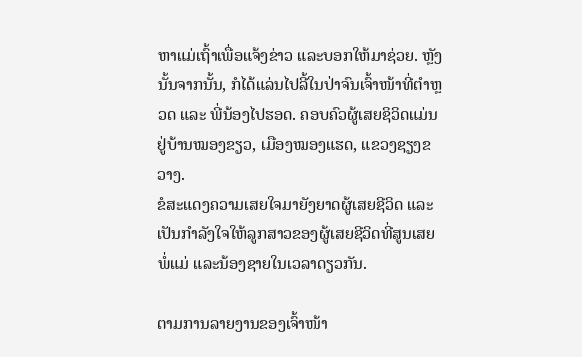ຫາແມ່ເຖົ້າເພື່ອແຈ້ງຂ່າວ ແລະບອກໃຫ້ມາຊ່ວຍ. ຫຼັງນັ້ນຈາກນັ້ນ, ກໍໄດ້ແລ່ນໄປລີ້ໃນປ່າຈົນເຈົ້າໜ້າທີ່ຕຳຫຼວດ ແລະ ພີ່ນ້ອງໄປຮອດ. ຄອບຄົວຜູ້ເສຍຊິວິດແມ່ນຢູ່ບ້ານໝອງຂຽວ, ເມືອງໝອງແຮດ, ແຂວງຊຽງຂວາງ.
ຂໍສະແດງຄວາມເສຍໃຈມາຍັງຍາດຜູ້ເສຍຊີວິດ ແລະເປັນກຳລັງໃຈໃຫ້ລູກສາວຂອງຜູ້ເສຍຊີວິດທີ່ສູນເສຍພໍ່ແມ່ ແລະນ້ອງຊາຍໃນເວລາດຽວກັນ.

ຕາມການລາຍງານຂອງເຈົ້າໜ້າ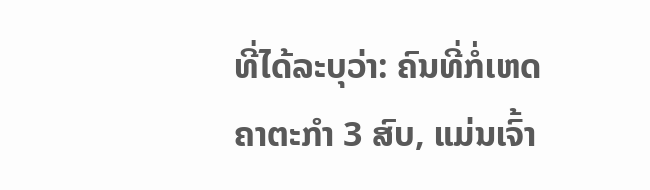ທີ່ໄດ້ລະບຸວ່າ: ຄົນທີ່ກໍ່ເຫດຄາຕະກຳ 3 ສົບ, ແມ່ນເຈົ້າ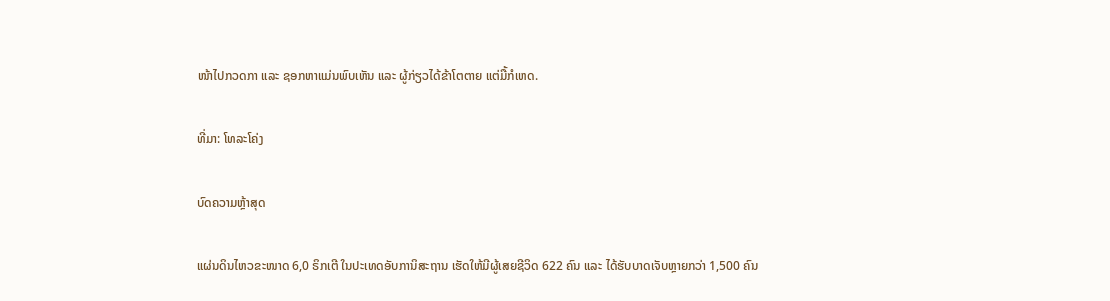ໜ້າໄປກວດກາ ແລະ ຊອກຫາແມ່ນພົບເຫັນ ແລະ ຜູ້ກ່ຽວໄດ້ຂ້າໂຕຕາຍ ແຕ່ມື້ກໍເຫດ.

ທີ່ມາ: ໂທລະໂຄ່ງ

ບົດຄວາມຫຼ້າສຸດ

ແຜ່ນດິນໄຫວຂະໜາດ 6,0 ຣິກເຕີ ໃນປະເທດອັບການິສະຖານ ເຮັດໃຫ້ມີຜູ້ເສຍຊີວິດ 622 ຄົນ ແລະ ໄດ້ຮັບບາດເຈັບຫຼາຍກວ່າ 1,500 ຄົນ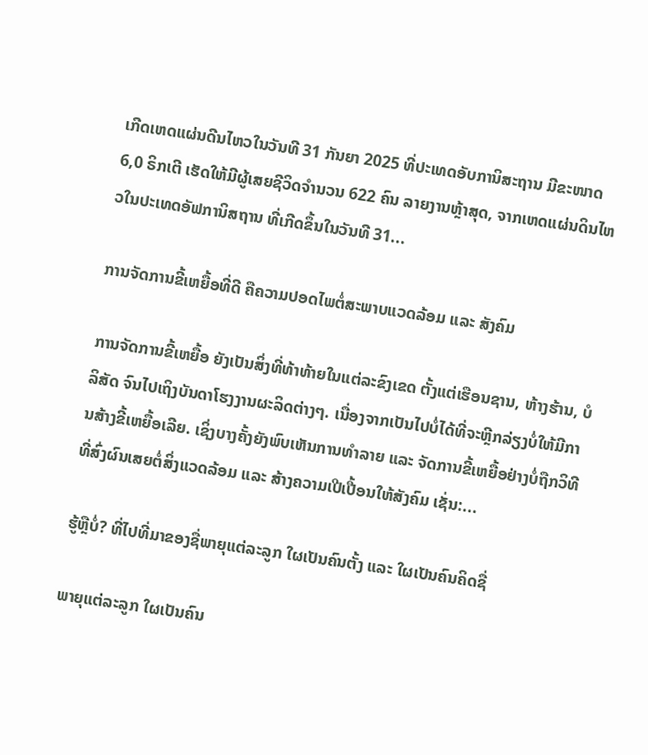ເກີດເຫດແຜ່ນດີນໄຫວໃນວັນທີ 31 ກັນຍາ 2025 ທີ່ປະເທດອັບການິສະຖານ ມີຂະໜາດ 6,0 ຣິກເຕີ ເຮັດໃຫ້ມີຜູ້ເສຍຊີວິດຈໍານວນ 622 ຄົນ ລາຍງານຫຼ້າສຸດ, ຈາກເຫດແຜ່ນດິນໄຫວໃນປະເທດອັຟການິສຖານ ທີ່ເກີດຂຶ້ນໃນວັນທີ 31...

ການຈັດການຂີ້ເຫຍື້ອທີ່ດີ ຄືຄວາມປອດໄພຕໍ່ສະພາບແວດລ້ອມ ແລະ ສັງຄົມ

ການຈັດການຂີ້ເຫຍື້ອ ຍັງເປັນສິ່ງທີ່ທ້າທ້າຍໃນແຕ່ລະຂົງເຂດ ຕັ້ງແຕ່ເຮືອນຊານ, ຫ້າງຮ້ານ, ບໍລິສັດ ຈົນໄປເຖິງບັນດາໂຮງງານຜະລິດຕ່າງໆ. ເນື່ອງຈາກເປັນໄປບໍ່ໄດ້ທີ່ຈະຫຼີກລ່ຽງບໍ່ໃຫ້ມີການສ້າງຂີ້ເຫຍື້ອເລີຍ. ເຊິ່ງບາງຄັ້ງຍັງພົບເຫັນການທຳລາຍ ແລະ ຈັດການຂີ້ເຫຍື້ອຢ່າງບໍ່ຖືກວິທີ ທີ່ສົ່ງຜົນເສຍຕໍ່ສິ່ງແວດລ້ອມ ແລະ ສ້າງຄວາມເປີເປື້ອນໃຫ້ສັງຄົມ ເຊັ່ນ:...

ຮູ້ຫຼືບໍ່? ທີ່ໄປທີ່ມາຂອງຊື່ພາຍຸແຕ່ລະລູກ ໃຜເປັນຄົນຕັ້ງ ແລະ ໃຜເປັນຄົນຄິດຊື່

ພາຍຸແຕ່ລະລູກ ໃຜເປັນຄົນ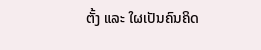ຕັ້ງ ແລະ ໃຜເປັນຄົນຄິດ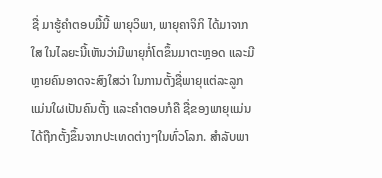ຊື່ ມາຮູ້ຄຳຕອບມື້ນີ້ ພາຍຸວິພາ, ພາຍຸຄາຈິກິ ໄດ້ມາຈາກໃສ ໃນໄລຍະນີ້ເຫັນວ່າມີພາຍຸກໍ່ໂຕຂຶ້ນມາຕະຫຼອດ ແລະມີຫຼາຍຄົນອາດຈະສົງໃສວ່າ ໃນການຕັ້ງຊື່ພາຍຸແຕ່ລະລູກ ແມ່ນໃຜເປັນຄົນຕັ້ງ ແລະຄໍາຕອບກໍຄື ຊື່ຂອງພາຍຸແມ່ນໄດ້ຖືກຕັ້ງຂຶ້ນຈາກປະເທດຕ່າງໆໃນທົ່ວໂລກ. ສຳລັບພາ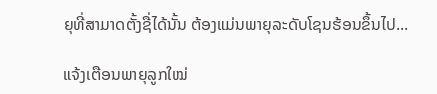ຍຸທີ່ສາມາດຕັ້ງຊື່ໄດ້ນັ້ນ ຕ້ອງແມ່ນພາຍຸລະດັບໂຊນຮ້ອນຂຶ້ນໄປ...

ແຈ້ງເຕືອນພາຍຸລູກໃໝ່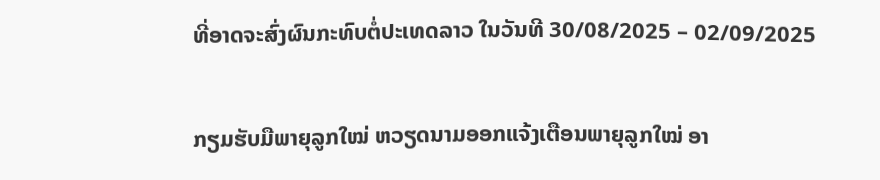ທີ່ອາດຈະສົ່ງຜົນກະທົບຕໍ່ປະເທດລາວ ໃນວັນທີ 30/08/2025 – 02/09/2025

ກຽມຮັບມືພາຍຸລູກໃໝ່ ຫວຽດນາມອອກແຈ້ງເຕືອນພາຍຸລູກໃໝ່ ອາ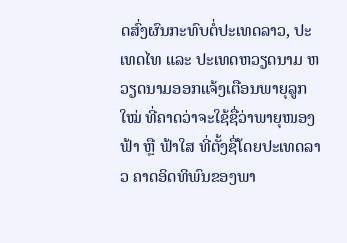ດສົ່ງຜົນກະທົບຕໍ່ປະເທດລາວ, ປະເທດໄທ ແລະ ປະເທດຫວຽດນາມ ຫວຽດນາມອອກແຈ້ງເຕືອນພາຍຸລູກໃໝ່ ທີ່ຄາດວ່າຈະໃຊ້ຊື່ວ່າພາຍຸໜອງຟ້າ ຫຼື ຟ້າໃສ ທີ່ຕັ້ງຊື່ໂດຍປະເທດລາວ ຄາດອິດທິພົນຂອງພາ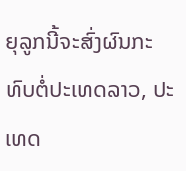ຍຸລູກນີ້ຈະສົ່ງຜົນກະທົບຕໍ່ປະເທດລາວ, ປະເທດ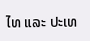ໄທ ແລະ ປະເທ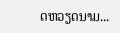ດຫວຽດນາມ...